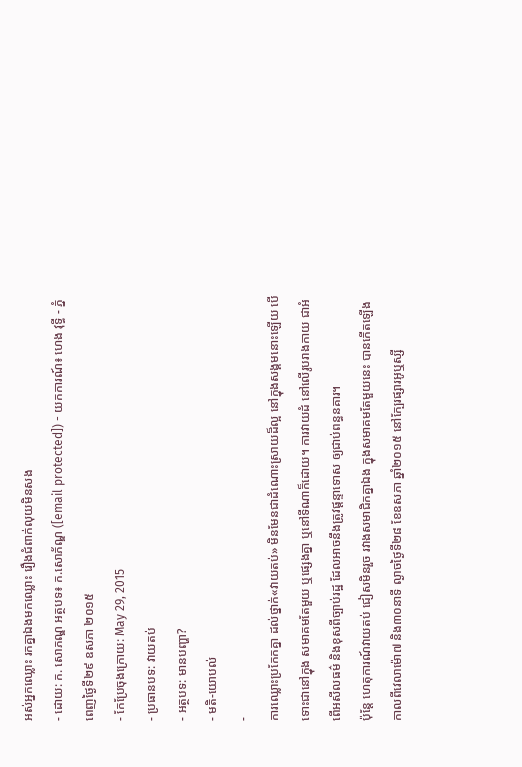អស់អ្នកឈ្លោះ រកគ្នាឯងមកឈ្លោះ រឿងជំពាក់លុយមិនសង
- ដោយ: ក. សោភណ្ឌ អត្ថបទ៖ ក.សោភ័ណ្ឌ ([email protected]) - យកការណ៍៖ ហេង វុទ្ធី - ភ្នំពេញថ្ងៃទី២៩ ឧសភា ២០១៥
- កែប្រែចុងក្រោយ: May 29, 2015
- ប្រធានបទ: វាយតប់
- អត្ថបទ: មានបញ្ហា?
- មតិ-យោបល់
-
ការឈ្លោះប្រកែកគ្នា ដល់ថ្នាក់«វាយតប់» មិនមែនជាដំណោះស្រាយដ៏ល្អ នៅក្នុងសង្គមនោះឡើយ បើទោះជានៅក្នុង សមាគមតែមួយ ឬផ្សេងគ្នា ឬនៅទីណាក៏ដោយ។ ការវាយដំ នៅលើរូបរាងកាយ ជាអំពើអសីលធម៌ និងខុសពីច្បាប់រដ្ឋ ដែលអាចនឹងត្រូវផ្ដន្ទាទោស ឲ្យជាប់ពន្ធនគារ។
ប៉ុន្តែ ហេតុការណ៍វាយតប់ ជៀសមិនរួច រវាងសមាជិកគ្នាឯង ក្នុងសមាគមតែមួយនេះ បានកើតឡើង កាលពីវេលាម៉ោ៧ និង៣០នាទី ល្ងាចថ្ងៃទី២៨ ខែឧសភា ឆ្នាំ២០១៥ នៅក្បែរផ្សារអូឬស្សី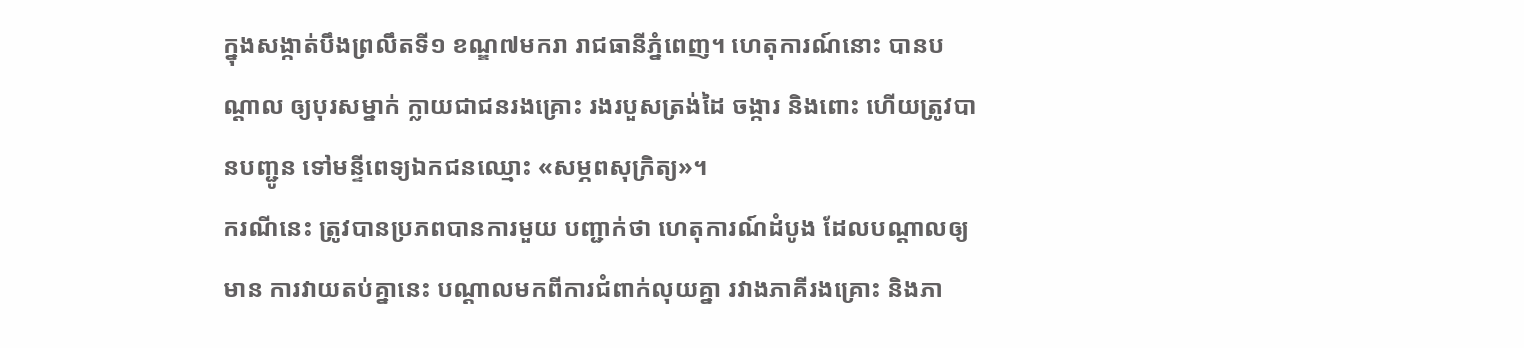ក្នុងសង្កាត់បឹងព្រលឹតទី១ ខណ្ឌ៧មករា រាជធានីភ្នំពេញ។ ហេតុការណ៍នោះ បានបណ្តាល ឲ្យបុរសម្នាក់ ក្លាយជាជនរងគ្រោះ រងរបួសត្រង់ដៃ ចង្ការ និងពោះ ហើយត្រូវបានបញ្ជូន ទៅមន្ទីពេទ្យឯកជនឈ្មោះ «សម្ភពសុក្រិត្យ»។
ករណីនេះ ត្រូវបានប្រភពបានការមួយ បញ្ជាក់ថា ហេតុការណ៍ដំបូង ដែលបណ្តាលឲ្យមាន ការវាយតប់គ្នានេះ បណ្តាលមកពីការជំពាក់លុយគ្នា រវាងភាគីរងគ្រោះ និងភា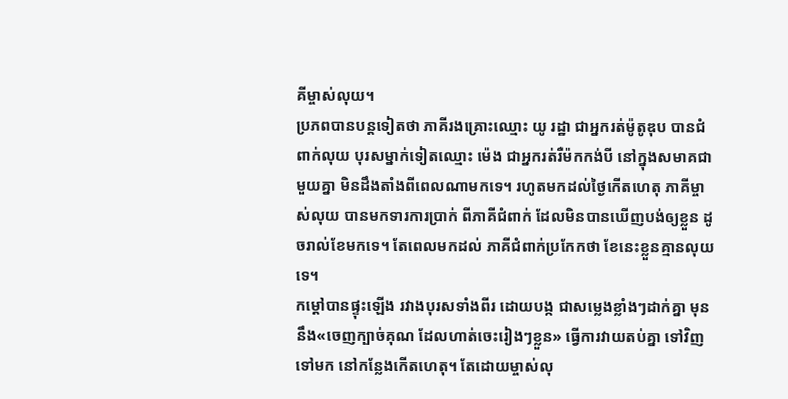គីម្ចាស់លុយ។
ប្រភពបានបន្តទៀតថា ភាគីរងគ្រោះឈ្មោះ យូ រដ្ឋា ជាអ្នករត់ម៉ូតូឌុប បានជំពាក់លុយ បុរសម្នាក់ទៀតឈ្មោះ ម៉េង ជាអ្នករត់រឺម៉កកង់បី នៅក្នុងសមាគជាមួយគ្នា មិនដឹងតាំងពីពេលណាមកទេ។ រហូតមកដល់ថ្ងៃកើតហេតុ ភាគីម្ចាស់លុយ បានមកទារការប្រាក់ ពីភាគីជំពាក់ ដែលមិនបានឃើញបង់ឲ្យខ្លួន ដូចរាល់ខែមកទេ។ តែពេលមកដល់ ភាគីជំពាក់ប្រកែកថា ខែនេះខ្លួនគ្មានលុយទេ។
កម្ដៅបានផ្ទុះឡើង រវាងបុរសទាំងពីរ ដោយបង្ក ជាសម្លេងខ្លាំងៗដាក់គ្នា មុននឹង«ចេញក្បាច់គុណ ដែលហាត់ចេះរៀងៗខ្លួន» ធ្វើការវាយតប់គ្នា ទៅវិញទៅមក នៅកន្លែងកើតហេតុ។ តែដោយម្ចាស់លុ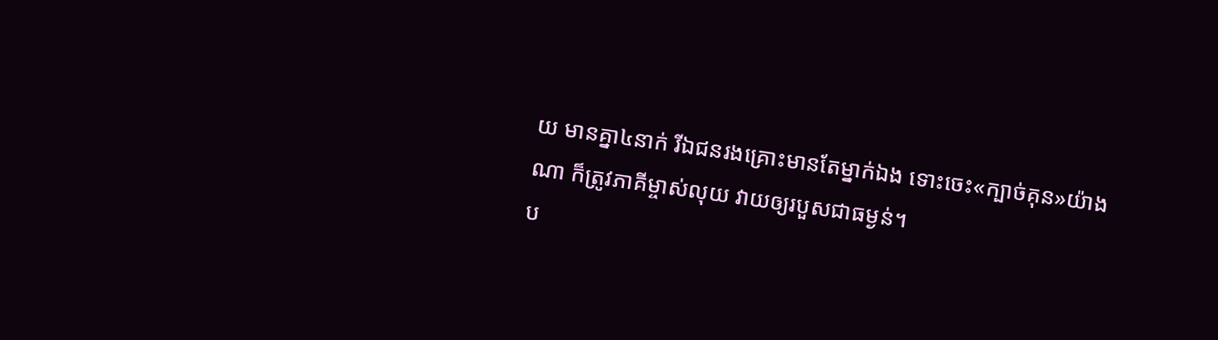យ មានគ្នា៤នាក់ រីឯជនរងគ្រោះមានតែម្នាក់ឯង ទោះចេះ«ក្បាច់គុន»យ៉ាងណា ក៏ត្រូវភាគីម្ចាស់លុយ វាយឲ្យរបួសជាធម្ងន់។
ប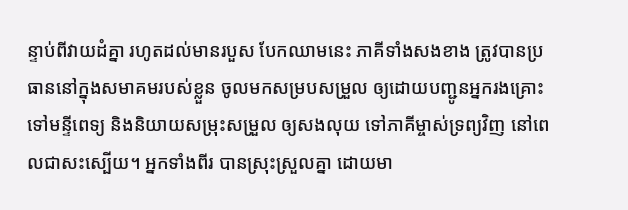ន្ទាប់ពីវាយដំគ្នា រហូតដល់មានរបួស បែកឈាមនេះ ភាគីទាំងសងខាង ត្រូវបានប្រធាននៅក្នុងសមាគមរបស់ខ្លួន ចូលមកសម្របសម្រួល ឲ្យដោយបញ្ជូនអ្នករងគ្រោះ ទៅមន្ទីពេទ្យ និងនិយាយសម្រុះសម្រួល ឲ្យសងលុយ ទៅភាគីម្ចាស់ទ្រព្យវិញ នៅពេលជាសះស្បើយ។ អ្នកទាំងពីរ បានស្រុះស្រួលគ្នា ដោយមា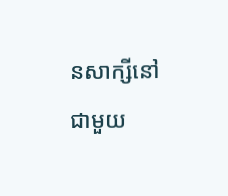នសាក្សីនៅជាមួយ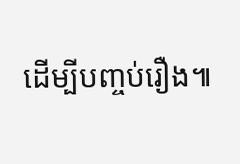ដើម្បីបញ្ចប់រឿង៕